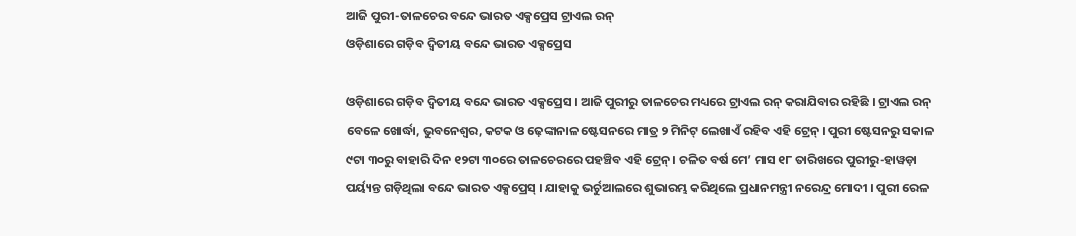ଆଜି ପୁରୀ-ତାଳଚେର ବନ୍ଦେ ଭାରତ ଏକ୍ସପ୍ରେସ ଟ୍ରାଏଲ ରନ୍
ଓଡ଼ିଶାରେ ଗଡ଼ିବ ଦ୍ୱିତୀୟ ବନ୍ଦେ ଭାରତ ଏକ୍ସପ୍ରେସ

ଓଡ଼ିଶାରେ ଗଡ଼ିବ ଦ୍ୱିତୀୟ ବନ୍ଦେ ଭାରତ ଏକ୍ସପ୍ରେସ । ଆଜି ପୁରୀରୁ ତାଳଚେର ମଧ୍ୟରେ ଟ୍ରାଏଲ ରନ୍ କରାଯିବାର ରହିଛି । ଟ୍ରାଏଲ ରନ୍ ବେଳେ ଖୋର୍ଦ୍ଧା, ଭୁବନେଶ୍ୱର, କଟକ ଓ ଢ଼େଙ୍କାନାଳ ଷ୍ଟେସନରେ ମାତ୍ର ୨ ମିନିଟ୍ ଲେଖାଏଁ ରହିବ ଏହି ଟ୍ରେନ୍ । ପୁରୀ ଷ୍ଟେସନରୁ ସକାଳ ୯ଟା ୩୦ରୁ ବାହାରି ଦିନ ୧୨ଟା ୩୦ରେ ତାଳଚେରରେ ପହଞ୍ଚିବ ଏହି ଟ୍ରେନ୍ । ଚଳିତ ବର୍ଷ ମେ’ ମାସ ୧୮ ତାରିଖରେ ପୁରୀରୁ-ହାୱଡ଼ା ପର୍ୟ୍ୟନ୍ତ ଗଡ଼ିଥିଲା ବନ୍ଦେ ଭାରତ ଏକ୍ସପ୍ରେସ୍ । ଯାହାକୁ ଭର୍ଚୁଆଲରେ ଶୁଭାରମ୍ଭ କରିଥିଲେ ପ୍ରଧାନମନ୍ତ୍ରୀ ନରେନ୍ଦ୍ର ମୋଦୀ । ପୁରୀ ରେଳ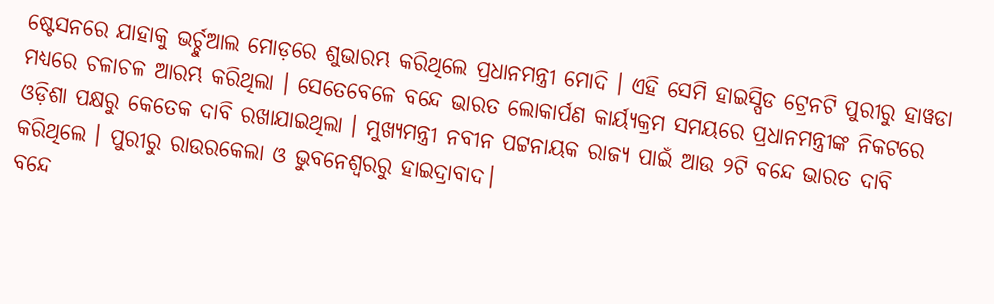ଷ୍ଟେସନରେ ଯାହାକୁ ଭର୍ଚ୍ଚୁଆଲ ମୋଡ଼ରେ ଶୁଭାରମ୍ଭ କରିଥିଲେ ପ୍ରଧାନମନ୍ତ୍ରୀ ମୋଦି । ଏହି ସେମି ହାଇସ୍ପିଡ ଟ୍ରେନଟି ପୁରୀରୁ ହାୱଡା ମଧ୍ୟରେ ଚଳାଚଳ ଆରମ୍ଭ କରିଥିଲା । ସେତେବେଳେ ବନ୍ଦେ ଭାରତ ଲୋକାର୍ପଣ କାର୍ୟ୍ୟକ୍ରମ ସମୟରେ ପ୍ରଧାନମନ୍ତ୍ରୀଙ୍କ ନିକଟରେ ଓଡ଼ିଶା ପକ୍ଷରୁ କେତେକ ଦାବି ରଖାଯାଇଥିଲା । ମୁଖ୍ୟମନ୍ତ୍ରୀ ନବୀନ ପଟ୍ଟନାୟକ ରାଜ୍ୟ ପାଇଁ ଆଉ ୨ଟି ବନ୍ଦେ ଭାରତ ଦାବି କରିଥିଲେ । ପୁରୀରୁ ରାଉରକେଲା ଓ ଭୁବନେଶ୍ୱରରୁ ହାଇଦ୍ରାବାଦ।
ବନ୍ଦେ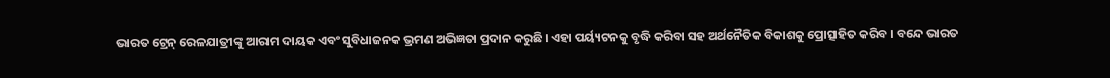ଭାରତ ଟ୍ରେନ୍ ରେଳଯାତ୍ରୀଙ୍କୁ ଆରାମ ଦାୟକ ଏବଂ ସୁବିଧାଜନକ ଭ୍ରମଣ ଅଭିଜ୍ଞତା ପ୍ରଦାନ କରୁଛି । ଏହା ପର୍ୟ୍ୟଟନକୁ ବୃଦ୍ଧି କରିବା ସହ ଅର୍ଥନୈତିକ ବିକାଶକୁ ପ୍ରୋତ୍ସାହିତ କରିବ । ବନ୍ଦେ ଭାରତ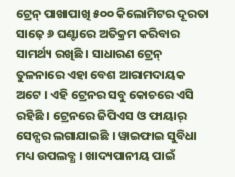ଟ୍ରେନ୍ ପାଖାପାଖି ୫୦୦ କିଲୋମିଟର ଦୂରତା ସାଢ଼େ ୬ ଘଣ୍ଟାରେ ଅତିକ୍ରମ କରିବାର ସାମର୍ଥ୍ୟ ରଖିଛି । ସାଧାରଣ ଟ୍ରେନ୍ ତୁଳନାରେ ଏହା ବେଶ ଆରାମଦାୟକ ଅଟେ । ଏହି ଟ୍ରେନର ସବୁ କୋଚରେ ଏସି ରହିଛି । ଟ୍ରେନରେ ଜିପିଏସ ଓ ଫାୟାର୍ ସେନ୍ସର ଲଗାଯାଇଛି । ୱାଇଫାଇ ସୁବିଧା ମଧ୍ୟ ଉପଲବ୍ଧ । ଖାଦ୍ୟପାନୀୟ ପାଇଁ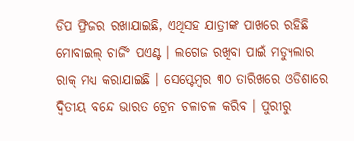ଡିପ ଫ୍ରିଜର ରଖାଯାଇଛି, ଏଥିସହ ଯାତ୍ରୀଙ୍କ ପାଖରେ ରହିଛି ମୋବାଇଲ୍ ଚାର୍ଜିଂ ପଏଣ୍ଟ । ଲଗେଜ ରଖିବା ପାଇଁ ମଡ୍ୟୁଲାର ରାକ୍ ମଧ୍ୟ କରାଯାଇଛି । ସେପ୍ଟେମ୍ବର ୩୦ ତାରିଖରେ ଓଡିଶାରେ ଦ୍ବିତୀୟ ବନ୍ଦେ ଭାରତ ଟ୍ରେନ ଚଳାଚଳ କରିବ । ପୁରୀରୁ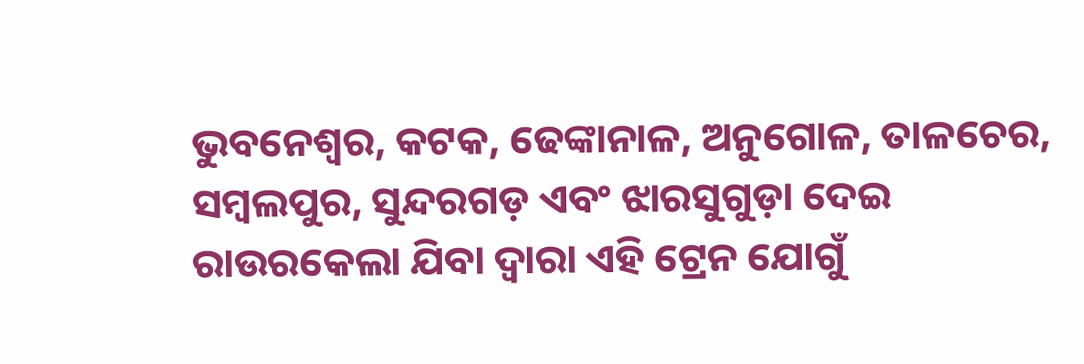ଭୁବନେଶ୍ୱର, କଟକ, ଢେଙ୍କାନାଳ, ଅନୁଗୋଳ, ତାଳଚେର, ସମ୍ବଲପୁର, ସୁନ୍ଦରଗଡ଼ ଏବଂ ଝାରସୁଗୁଡ଼ା ଦେଇ ରାଉରକେଲା ଯିବା ଦ୍ୱାରା ଏହି ଟ୍ରେନ ଯୋଗୁଁ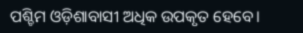ପଶ୍ଚିମ ଓଡ଼ିଶାବାସୀ ଅଧିକ ଉପକୃତ ହେବେ।